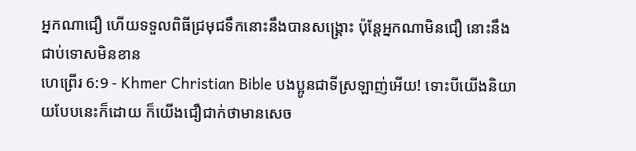អ្នកណាជឿ ហើយទទួលពិធីជ្រមុជទឹកនោះនឹងបានសង្គ្រោះ ប៉ុន្ដែអ្នកណាមិនជឿ នោះនឹងជាប់ទោសមិនខាន
ហេព្រើរ 6:9 - Khmer Christian Bible បងប្អូនជាទីស្រឡាញ់អើយ! ទោះបីយើងនិយាយបែបនេះក៏ដោយ ក៏យើងជឿជាក់ថាមានសេច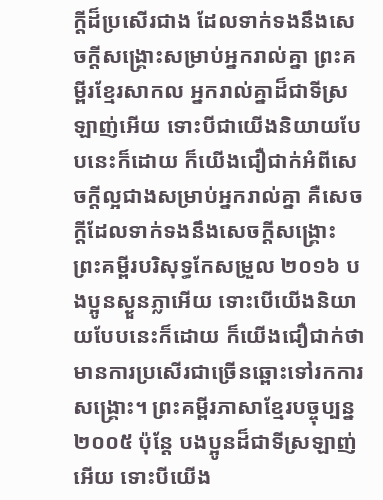ក្ដីដ៏ប្រសើរជាង ដែលទាក់ទងនឹងសេចក្ដីសង្គ្រោះសម្រាប់អ្នករាល់គ្នា ព្រះគម្ពីរខ្មែរសាកល អ្នករាល់គ្នាដ៏ជាទីស្រឡាញ់អើយ ទោះបីជាយើងនិយាយបែបនេះក៏ដោយ ក៏យើងជឿជាក់អំពីសេចក្ដីល្អជាងសម្រាប់អ្នករាល់គ្នា គឺសេចក្ដីដែលទាក់ទងនឹងសេចក្ដីសង្គ្រោះ ព្រះគម្ពីរបរិសុទ្ធកែសម្រួល ២០១៦ បងប្អូនស្ងួនភ្លាអើយ ទោះបើយើងនិយាយបែបនេះក៏ដោយ ក៏យើងជឿជាក់ថា មានការប្រសើរជាច្រើនឆ្ពោះទៅរកការសង្គ្រោះ។ ព្រះគម្ពីរភាសាខ្មែរបច្ចុប្បន្ន ២០០៥ ប៉ុន្តែ បងប្អូនដ៏ជាទីស្រឡាញ់អើយ ទោះបីយើង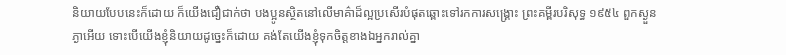និយាយបែបនេះក៏ដោយ ក៏យើងជឿជាក់ថា បងប្អូនស្ថិតនៅលើមាគ៌ាដ៏ល្អប្រសើរបំផុតឆ្ពោះទៅរកការសង្គ្រោះ ព្រះគម្ពីរបរិសុទ្ធ ១៩៥៤ ពួកស្ងួនភ្ងាអើយ ទោះបើយើងខ្ញុំនិយាយដូច្នេះក៏ដោយ គង់តែយើងខ្ញុំទុកចិត្តខាងឯអ្នករាល់គ្នា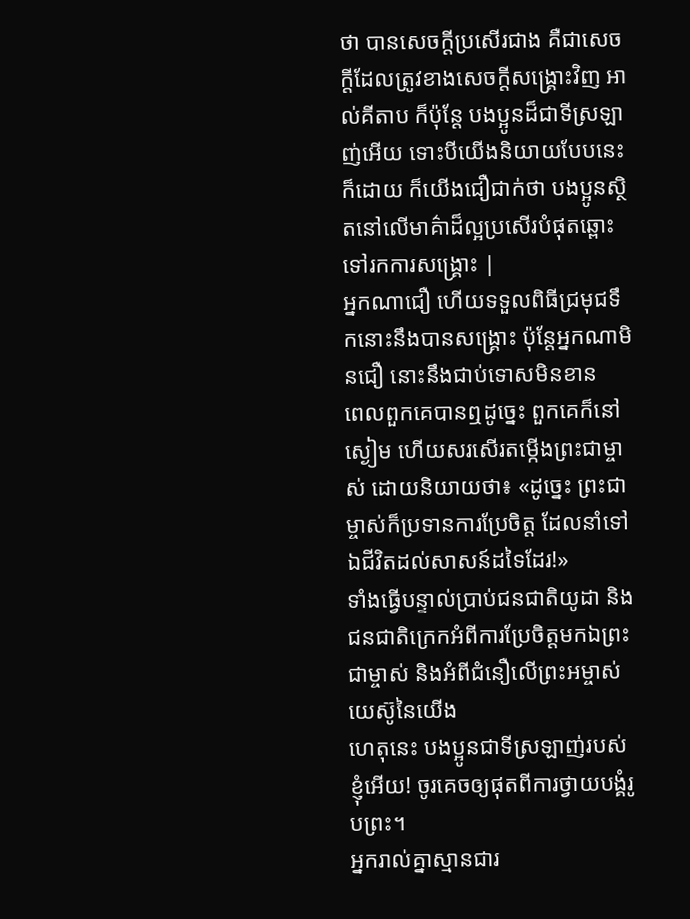ថា បានសេចក្ដីប្រសើរជាង គឺជាសេចក្ដីដែលត្រូវខាងសេចក្ដីសង្គ្រោះវិញ អាល់គីតាប ក៏ប៉ុន្ដែ បងប្អូនដ៏ជាទីស្រឡាញ់អើយ ទោះបីយើងនិយាយបែបនេះក៏ដោយ ក៏យើងជឿជាក់ថា បងប្អូនស្ថិតនៅលើមាគ៌ាដ៏ល្អប្រសើរបំផុតឆ្ពោះទៅរកការសង្គ្រោះ |
អ្នកណាជឿ ហើយទទួលពិធីជ្រមុជទឹកនោះនឹងបានសង្គ្រោះ ប៉ុន្ដែអ្នកណាមិនជឿ នោះនឹងជាប់ទោសមិនខាន
ពេលពួកគេបានឮដូច្នេះ ពួកគេក៏នៅស្ងៀម ហើយសរសើរតម្កើងព្រះជាម្ចាស់ ដោយនិយាយថា៖ «ដូច្នេះ ព្រះជាម្ចាស់ក៏ប្រទានការប្រែចិត្ដ ដែលនាំទៅឯជីវិតដល់សាសន៍ដទៃដែរ!»
ទាំងធ្វើបន្ទាល់ប្រាប់ជនជាតិយូដា និងជនជាតិក្រេកអំពីការប្រែចិត្តមកឯព្រះជាម្ចាស់ និងអំពីជំនឿលើព្រះអម្ចាស់យេស៊ូនៃយើង
ហេតុនេះ បងប្អូនជាទីស្រឡាញ់របស់ខ្ញុំអើយ! ចូរគេចឲ្យផុតពីការថ្វាយបង្គំរូបព្រះ។
អ្នករាល់គ្នាស្មានជារ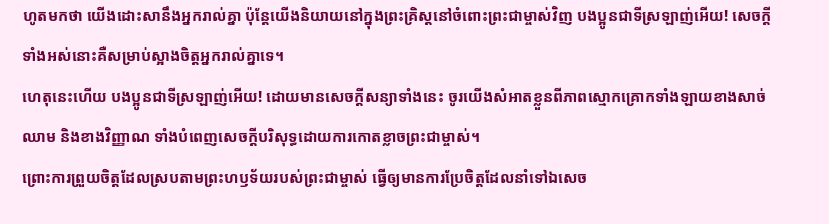ហូតមកថា យើងដោះសានឹងអ្នករាល់គ្នា ប៉ុន្ដែយើងនិយាយនៅក្នុងព្រះគ្រិស្ដនៅចំពោះព្រះជាម្ចាស់វិញ បងប្អូនជាទីស្រឡាញ់អើយ! សេចក្ដីទាំងអស់នោះគឺសម្រាប់ស្អាងចិត្ដអ្នករាល់គ្នាទេ។
ហេតុនេះហើយ បងប្អូនជាទីស្រឡាញ់អើយ! ដោយមានសេចក្ដីសន្យាទាំងនេះ ចូរយើងសំអាតខ្លួនពីភាពស្មោកគ្រោកទាំងឡាយខាងសាច់ឈាម និងខាងវិញ្ញាណ ទាំងបំពេញសេចក្ដីបរិសុទ្ធដោយការកោតខ្លាចព្រះជាម្ចាស់។
ព្រោះការព្រួយចិត្ដដែលស្របតាមព្រះហឫទ័យរបស់ព្រះជាម្ចាស់ ធ្វើឲ្យមានការប្រែចិត្តដែលនាំទៅឯសេច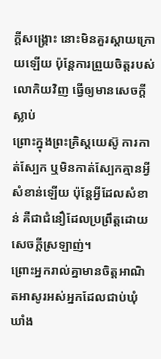ក្ដីសង្គ្រោះ នោះមិនគួរស្ដាយក្រោយឡើយ ប៉ុន្ដែការព្រួយចិត្ដរបស់លោកិយវិញ ធ្វើឲ្យមានសេចក្ដីស្លាប់
ព្រោះក្នុងព្រះគ្រិស្ដយេស៊ូ ការកាត់ស្បែក ឬមិនកាត់ស្បែកគ្មានអ្វីសំខាន់ឡើយ ប៉ុន្តែអ្វីដែលសំខាន់ គឺជាជំនឿដែលប្រពឹ្រត្ដដោយសេចក្ដីស្រឡាញ់។
ព្រោះអ្នករាល់គ្នាមានចិត្ដអាណិតអាសូរអស់អ្នកដែលជាប់ឃុំឃាំង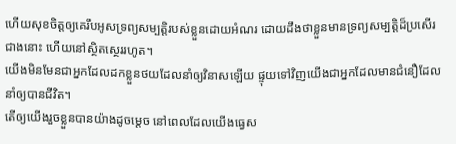ហើយសុខចិត្ដឲ្យគេរឹបអូសទ្រព្យសម្បត្ដិរបស់ខ្លួនដោយអំណរ ដោយដឹងថាខ្លួនមានទ្រព្យសម្បត្ដិដ៏ប្រសើរជាងនោះ ហើយនៅស្ថិតស្ថេររហូត។
យើងមិនមែនជាអ្នកដែលដកខ្លួនថយដែលនាំឲ្យវិនាសឡើយ ផ្ទុយទៅវិញយើងជាអ្នកដែលមានជំនឿដែលនាំឲ្យបានជីវិត។
តើឲ្យយើងរួចខ្លួនបានយ៉ាងដូចម្តេច នៅពេលដែលយើងធ្វេស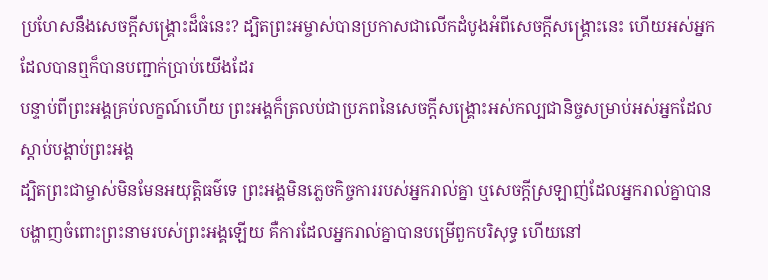ប្រហែសនឹងសេចក្ដីសង្គ្រោះដ៏ធំនេះ? ដ្បិតព្រះអម្ចាស់បានប្រកាសជាលើកដំបូងអំពីសេចក្ដីសង្គ្រោះនេះ ហើយអស់អ្នកដែលបានឮក៏បានបញ្ជាក់ប្រាប់យើងដែរ
បន្ទាប់ពីព្រះអង្គគ្រប់លក្ខណ៍ហើយ ព្រះអង្គក៏ត្រលប់ជាប្រភពនៃសេចក្ដីសង្គ្រោះអស់កល្បជានិច្ចសម្រាប់អស់អ្នកដែលស្ដាប់បង្គាប់ព្រះអង្គ
ដ្បិតព្រះជាម្ចាស់មិនមែនអយុត្តិធម៌ទេ ព្រះអង្គមិនភ្លេចកិច្ចការរបស់អ្នករាល់គ្នា ឬសេចក្ដីស្រឡាញ់ដែលអ្នករាល់គ្នាបានបង្ហាញចំពោះព្រះនាមរបស់ព្រះអង្គឡើយ គឺការដែលអ្នករាល់គ្នាបានបម្រើពួកបរិសុទ្ធ ហើយនៅ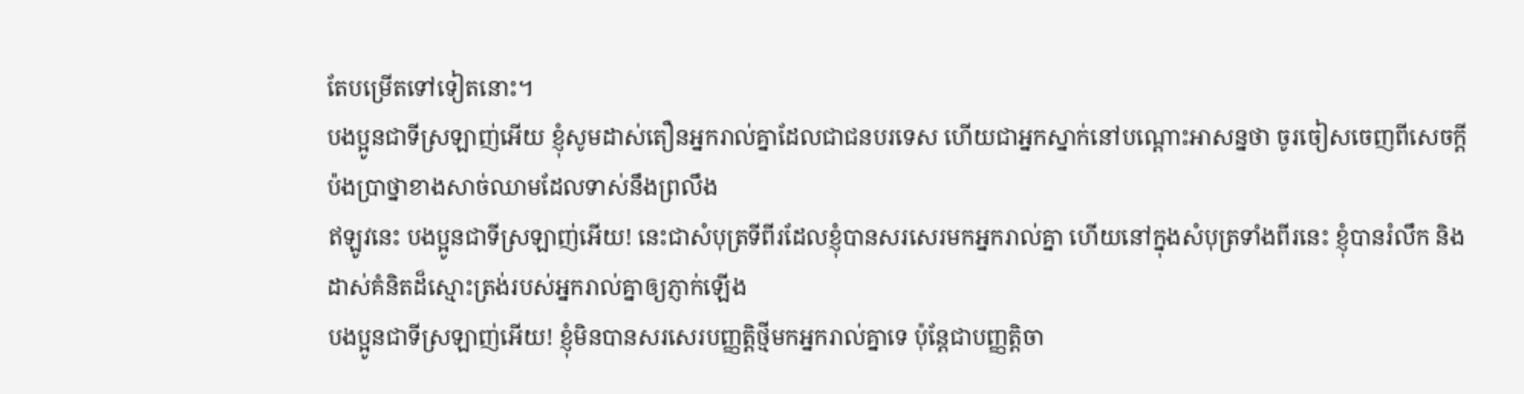តែបម្រើតទៅទៀតនោះ។
បងប្អូនជាទីស្រឡាញ់អើយ ខ្ញុំសូមដាស់តឿនអ្នករាល់គ្នាដែលជាជនបរទេស ហើយជាអ្នកស្នាក់នៅបណ្ដោះអាសន្នថា ចូរចៀសចេញពីសេចក្ដីប៉ងប្រាថ្នាខាងសាច់ឈាមដែលទាស់នឹងព្រលឹង
ឥឡូវនេះ បងប្អូនជាទីស្រឡាញ់អើយ! នេះជាសំបុត្រទីពីរដែលខ្ញុំបានសរសេរមកអ្នករាល់គ្នា ហើយនៅក្នុងសំបុត្រទាំងពីរនេះ ខ្ញុំបានរំលឹក និងដាស់គំនិតដ៏ស្មោះត្រង់របស់អ្នករាល់គ្នាឲ្យភ្ញាក់ឡើង
បងប្អូនជាទីស្រឡាញ់អើយ! ខ្ញុំមិនបានសរសេរបញ្ញត្ដិថ្មីមកអ្នករាល់គ្នាទេ ប៉ុន្ដែជាបញ្ញត្ដិចា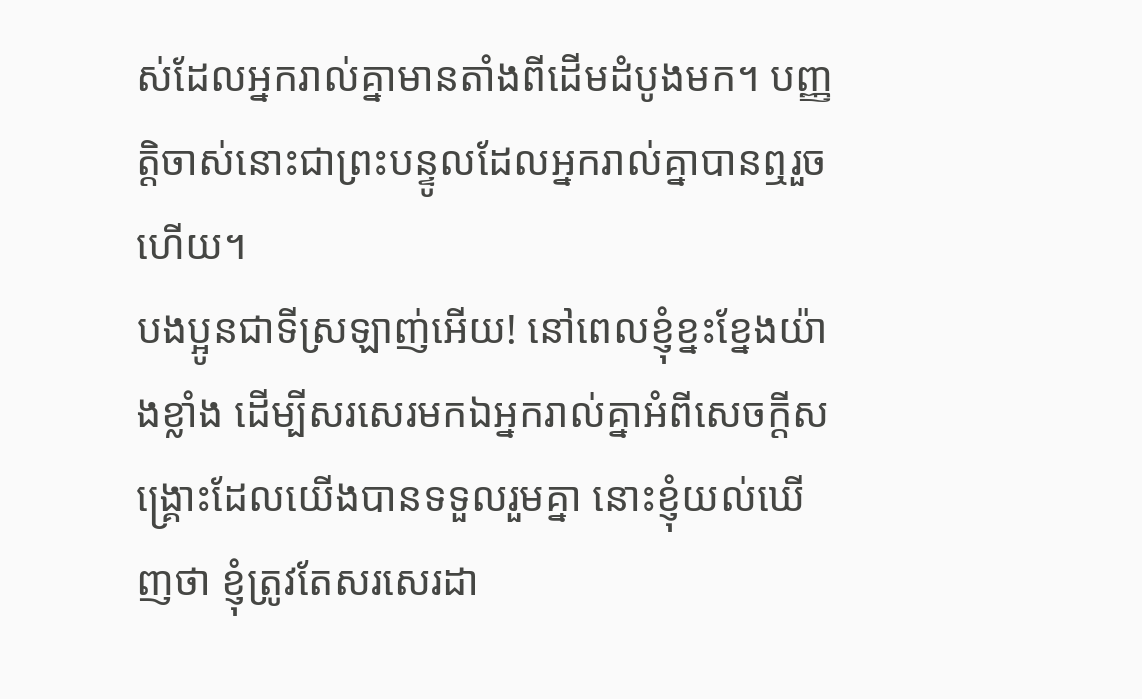ស់ដែលអ្នករាល់គ្នាមានតាំងពីដើមដំបូងមក។ បញ្ញត្ដិចាស់នោះជាព្រះបន្ទូលដែលអ្នករាល់គ្នាបានឮរួចហើយ។
បងប្អូនជាទីស្រឡាញ់អើយ! នៅពេលខ្ញុំខ្នះខ្នែងយ៉ាងខ្លាំង ដើម្បីសរសេរមកឯអ្នករាល់គ្នាអំពីសេចក្ដីសង្គ្រោះដែលយើងបានទទួលរួមគ្នា នោះខ្ញុំយល់ឃើញថា ខ្ញុំត្រូវតែសរសេរដា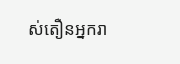ស់តឿនអ្នករា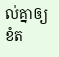ល់គ្នាឲ្យខំត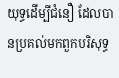យុទ្ធដើម្បីជំនឿ ដែលបានប្រគល់មកពួកបរិសុទ្ធ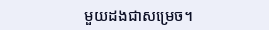មួយដងជាសម្រេច។